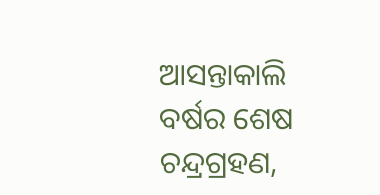ଆସନ୍ତାକାଲି ବର୍ଷର ଶେଷ ଚନ୍ଦ୍ରଗ୍ରହଣ,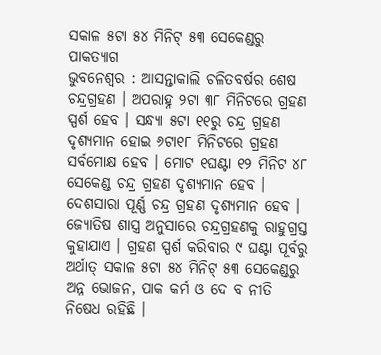ସକାଳ ୫ଟା ୫୪ ମିନିଟ୍ ୫୩ ସେକେଣ୍ଡରୁ ପାକତ୍ୟାଗ
ଭୁବନେଶ୍ୱର : ଆସନ୍ତାକାଲି ଚଳିତବର୍ଷର ଶେଷ ଚନ୍ଦ୍ରଗ୍ରହଣ । ଅପରାହ୍ନ ୨ଟା ୩୮ ମିନିଟରେ ଗ୍ରହଣ ସ୍ପର୍ଶ ହେବ । ସନ୍ଧ୍ୟା ୫ଟା ୧୧ରୁ ଚନ୍ଦ୍ର ଗ୍ରହଣ ଦୃଶ୍ୟମାନ ହୋଇ ୬ଟା୧୮ ମିନିଟରେ ଗ୍ରହଣ ସର୍ବମୋକ୍ଷ ହେବ । ମୋଟ ୧ଘଣ୍ଟା ୧୨ ମିନିଟ ୪୮ ସେକେଣ୍ଡ ଚନ୍ଦ୍ର ଗ୍ରହଣ ଦୃଶ୍ୟମାନ ହେବ । ଦେଶସାରା ପୂର୍ଣ୍ଣ ଚନ୍ଦ୍ର ଗ୍ରହଣ ଦୃଶ୍ୟମାନ ହେବ । ଜ୍ୟୋତିଷ ଶାସ୍ତ୍ର ଅନୁସାରେ ଚନ୍ଦ୍ରଗ୍ରହଣକୁ ରାହୁଗ୍ରସ୍ତ କୁହାଯାଏ । ଗ୍ରହଣ ସ୍ପର୍ଶ କରିବାର ୯ ଘଣ୍ଟା ପୂର୍ବରୁ ଅର୍ଥାତ୍ ସକାଳ ୫ଟା ୫୪ ମିନିଟ୍ ୫୩ ସେକେଣ୍ଡରୁ ଅନ୍ନ ଭୋଜନ, ପାକ କର୍ମ ଓ ଦେ ବ ନୀତି ନିଷେଧ ରହିଛି ।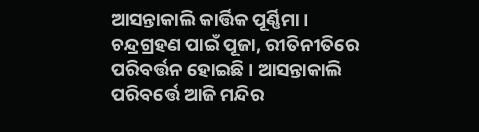ଆସନ୍ତାକାଲି କାର୍ତ୍ତିକ ପୂର୍ଣ୍ଣିମା । ଚନ୍ଦ୍ରଗ୍ରହଣ ପାଇଁ ପୂଜା, ରୀତିନୀତିରେ ପରିବର୍ତ୍ତନ ହୋଇଛି । ଆସନ୍ତାକାଲି ପରିବର୍ତ୍ତେ ଆଜି ମନ୍ଦିର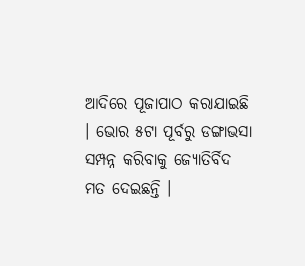ଆଦିରେ ପୂଜାପାଠ କରାଯାଇଛି । ଭୋର ୫ଟା ପୂର୍ବରୁ ଡଙ୍ଗାଭସା ସମ୍ପନ୍ନ କରିବାକୁ ଜ୍ୟୋତିର୍ବିଦ ମତ ଦେଇଛନ୍ତି ।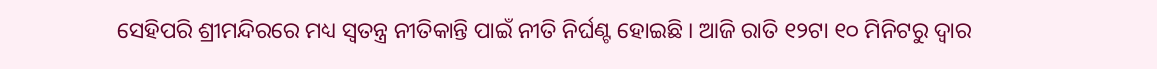ସେହିପରି ଶ୍ରୀମନ୍ଦିରରେ ମଧ୍ୟ ସ୍ୱତନ୍ତ୍ର ନୀତିକାନ୍ତି ପାଇଁ ନୀତି ନିର୍ଘଣ୍ଟ ହୋଇଛି । ଆଜି ରାତି ୧୨ଟା ୧୦ ମିନିଟରୁ ଦ୍ୱାର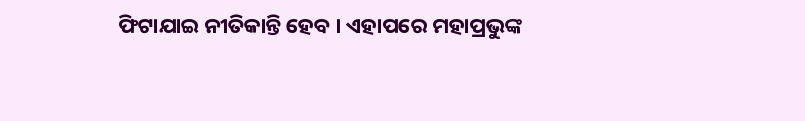ଫିଟାଯାଇ ନୀତିକାନ୍ତି ହେବ । ଏହାପରେ ମହାପ୍ରଭୁଙ୍କ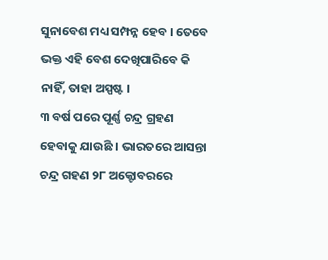ସୁନାବେଶ ମଧ୍ୟ ସମ୍ପନ୍ନ ହେବ । ତେବେ ଭକ୍ତ ଏହି ବେଶ ଦେଖିପାରିବେ କି ନାହିଁ, ତାହା ଅସ୍ପଷ୍ଟ ।
୩ ବର୍ଷ ପରେ ପୂର୍ଣ୍ଣ ଚନ୍ଦ୍ର ଗ୍ରହଣ ହେବାକୁ ଯାଉଛି । ଭାରତରେ ଆସନ୍ତା ଚନ୍ଦ୍ର ଗହଣ ୨୮ ଅକ୍ଟୋବରରେ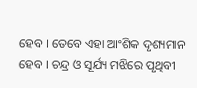ହେବ । ତେବେ ଏହା ଆଂଶିକ ଦୃଶ୍ୟମାନ ହେବ । ଚନ୍ଦ୍ର ଓ ସୂର୍ଯ୍ୟ ମଝିରେ ପୃଥିବୀ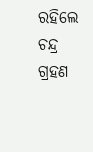ରହିଲେ ଚନ୍ଦ୍ର ଗ୍ରହଣ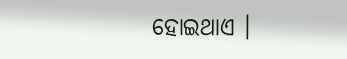ହୋଇଥାଏ ।